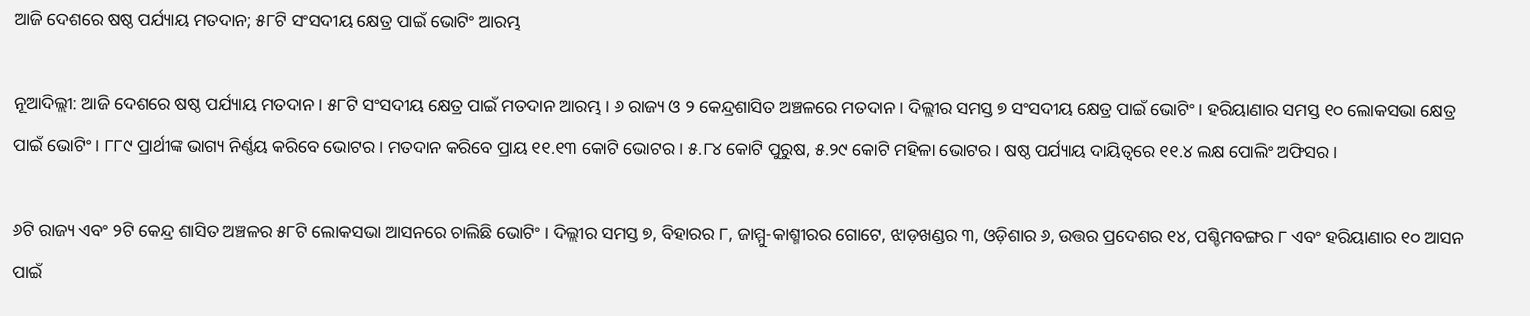ଆଜି ଦେଶରେ ଷଷ୍ଠ ପର୍ଯ୍ୟାୟ ମତଦାନ; ୫୮ଟି ସଂସଦୀୟ କ୍ଷେତ୍ର ପାଇଁ ଭୋଟିଂ ଆରମ୍ଭ

ନୂଆଦିଲ୍ଲୀ: ଆଜି ଦେଶରେ ଷଷ୍ଠ ପର୍ଯ୍ୟାୟ ମତଦାନ । ୫୮ଟି ସଂସଦୀୟ କ୍ଷେତ୍ର ପାଇଁ ମତଦାନ ଆରମ୍ଭ । ୬ ରାଜ୍ୟ ଓ ୨ କେନ୍ଦ୍ରଶାସିତ ଅଞ୍ଚଳରେ ମତଦାନ । ଦିଲ୍ଲୀର ସମସ୍ତ ୭ ସଂସଦୀୟ କ୍ଷେତ୍ର ପାଇଁ ଭୋଟିଂ । ହରିୟାଣାର ସମସ୍ତ ୧୦ ଲୋକସଭା କ୍ଷେତ୍ର ପାଇଁ ଭୋଟିଂ । ୮୮୯ ପ୍ରାର୍ଥୀଙ୍କ ଭାଗ୍ୟ ନିର୍ଣ୍ଣୟ କରିବେ ଭୋଟର । ମତଦାନ କରିବେ ପ୍ରାୟ ୧୧.୧୩ କୋଟି ଭୋଟର । ୫.୮୪ କୋଟି ପୁରୁଷ, ୫.୨୯ କୋଟି ମହିଳା ଭୋଟର । ଷଷ୍ଠ ପର୍ଯ୍ୟାୟ ଦାୟିତ୍ୱରେ ୧୧.୪ ଲକ୍ଷ ପୋଲିଂ ଅଫିସର ।

୬ଟି ରାଜ୍ୟ ଏବଂ ୨ଟି କେନ୍ଦ୍ର ଶାସିତ ଅଞ୍ଚଳର ୫୮ଟି ଲୋକସଭା ଆସନରେ ଚାଲିଛି ଭୋଟିଂ । ଦିଲ୍ଲୀର ସମସ୍ତ ୭, ବିହାରର ୮, ଜାମ୍ମୁ-କାଶ୍ମୀରର ଗୋଟେ, ଝାଡ଼ଖଣ୍ଡର ୩, ଓଡ଼ିଶାର ୬, ଉତ୍ତର ପ୍ରଦେଶର ୧୪, ପଶ୍ଚିମବଙ୍ଗର ୮ ଏବଂ ହରିୟାଣାର ୧୦ ଆସନ ପାଇଁ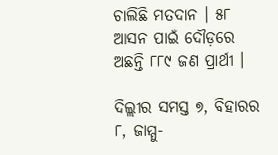ଚାଲିଛି ମତଦାନ । ୫୮ ଆସନ ପାଇଁ ଦୌଡ଼ରେ ଅଛନ୍ତି ୮୮୯ ଜଣ ପ୍ରାର୍ଥୀ ।

ଦିଲ୍ଲୀର ସମସ୍ତ ୭, ବିହାରର ୮, ଜାମ୍ମୁ-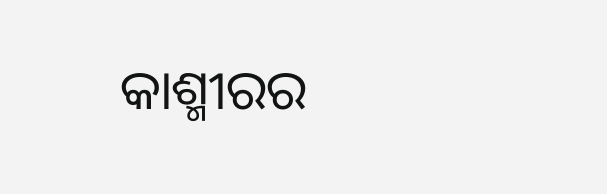କାଶ୍ମୀରର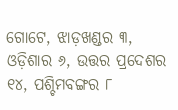ଗୋଟେ, ଝାଡ଼ଖଣ୍ଡର ୩, ଓଡ଼ିଶାର ୬, ଉତ୍ତର ପ୍ରଦେଶର ୧୪, ପଶ୍ଚିମବଙ୍ଗର ୮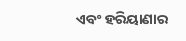ଏବଂ ହରିୟାଣାର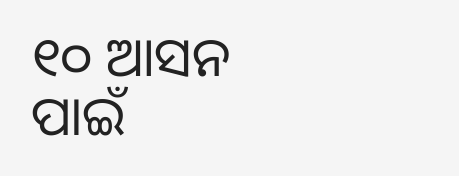୧୦ ଆସନ ପାଇଁ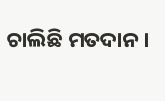ଚାଲିଛି ମତଦାନ ।